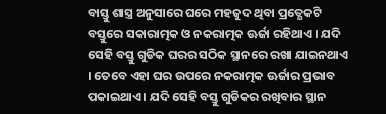ବାସ୍ତୁ ଶାସ୍ତ୍ର ଅନୁସାରେ ଘରେ ମହଜୁଦ ଥିବା ପ୍ରତ୍ଯେକଟି ବସ୍ତୁରେ ସକାରାତ୍ମକ ଓ ନକରାତ୍ମକ ଊର୍ଜା ରହିଥାଏ । ଯଦି ସେହି ବସ୍ତୁ ଗୁଡିକ ଘରର ସଠିକ ସ୍ଥାନରେ ରଖା ଯାଇନଥାଏ । ତେବେ ଏହା ଘର ଉପରେ ନକରାତ୍ମକ ଊର୍ଜାର ପ୍ରଭାବ ପକାଇଥାଏ । ଯଦି ସେହି ବସ୍ତୁ ଗୁଡିକର ରଖିବାର ସ୍ଥାନ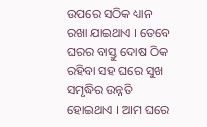ଉପରେ ସଠିକ ଧ୍ୟାନ ରଖା ଯାଇଥାଏ । ତେବେ ଘରର ବାସ୍ତୁ ଦୋଷ ଠିକ ରହିବା ସହ ଘରେ ସୁଖ ସମୃଦ୍ଧିର ଉନ୍ନତି ହୋଇଥାଏ । ଆମ ଘରେ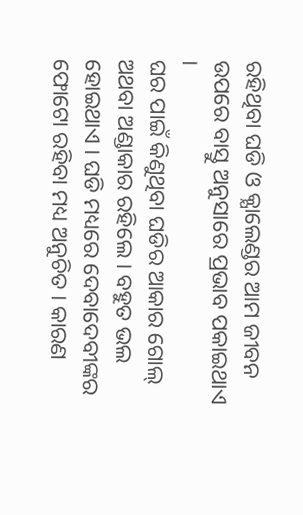ରହିଥିବା ଘଡି ଓ କ୍ଯାଲେଣ୍ଡର ଆମ ଜୀବନ ଉପରେ ବାସ୍ତୁ ଅନୁସାରେ ପ୍ରଭାବ ପକାଇଥାଏ ।
ଘର ପାଇଁ କିଣୁଥିବା ଘଡିର ଆକାର ଗୋଲ୍ ଅଥବା ଅଣ୍ଡାକାର ରହିଲେ । ବହୁତ ଭଲ ହୋଇଥାଏ । ଘଡି ମଧ୍ୟରେ ଦେବାଦେବୀଙ୍କର ଫୋଟୋ ରହିବା ମଧ୍ୟ ଅନୁଚିତ । କାରଣ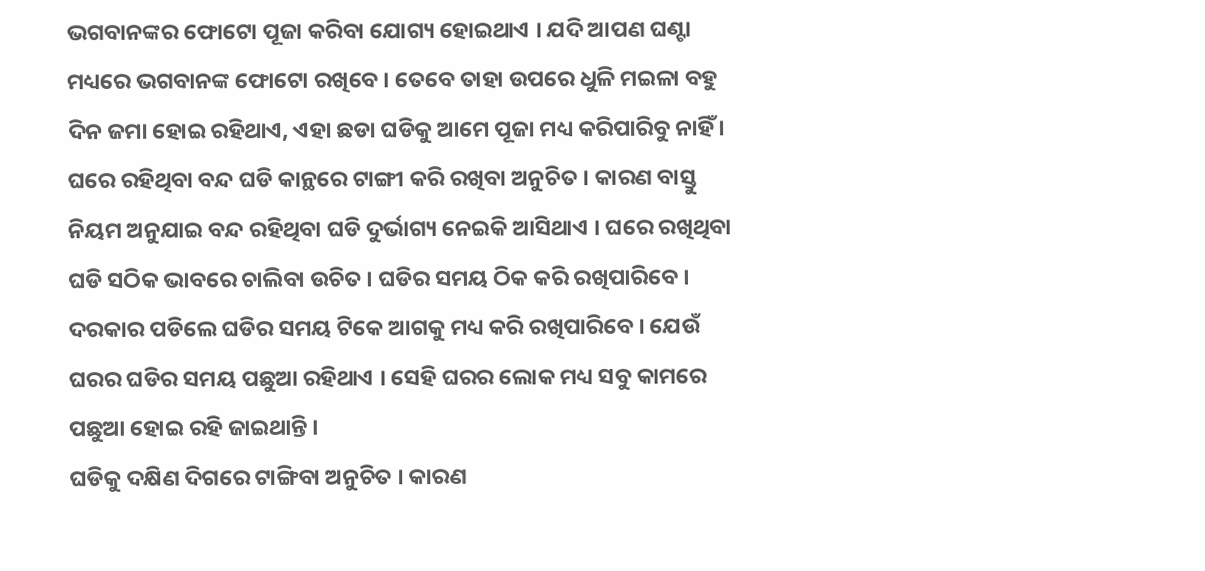ଭଗବାନଙ୍କର ଫୋଟୋ ପୂଜା କରିବା ଯୋଗ୍ୟ ହୋଇଥାଏ । ଯଦି ଆପଣ ଘଣ୍ଟା ମଧ୍ୟରେ ଭଗବାନଙ୍କ ଫୋଟୋ ରଖିବେ । ତେବେ ତାହା ଉପରେ ଧୁଳି ମଇଳା ବହୁ ଦିନ ଜମା ହୋଇ ରହିଥାଏ, ଏହା ଛଡା ଘଡିକୁ ଆମେ ପୂଜା ମଧ୍ୟ କରିପାରିବୁ ନାହିଁ ।
ଘରେ ରହିଥିବା ବନ୍ଦ ଘଡି କାନ୍ଥରେ ଟାଙ୍ଗୀ କରି ରଖିବା ଅନୁଚିତ । କାରଣ ବାସ୍ତୁ ନିୟମ ଅନୁଯାଇ ବନ୍ଦ ରହିଥିବା ଘଡି ଦୁର୍ଭାଗ୍ୟ ନେଇକି ଆସିଥାଏ । ଘରେ ରଖିଥିବା ଘଡି ସଠିକ ଭାବରେ ଚାଲିବା ଉଚିତ । ଘଡିର ସମୟ ଠିକ କରି ରଖିପାରିବେ । ଦରକାର ପଡିଲେ ଘଡିର ସମୟ ଟିକେ ଆଗକୁ ମଧ୍ୟ କରି ରଖିପାରିବେ । ଯେଉଁ ଘରର ଘଡିର ସମୟ ପଛୁଆ ରହିଥାଏ । ସେହି ଘରର ଲୋକ ମଧ୍ୟ ସବୁ କାମରେ ପଛୁଆ ହୋଇ ରହି ଜାଇଥାନ୍ତି ।
ଘଡିକୁ ଦକ୍ଷିଣ ଦିଗରେ ଟାଙ୍ଗିବା ଅନୁଚିତ । କାରଣ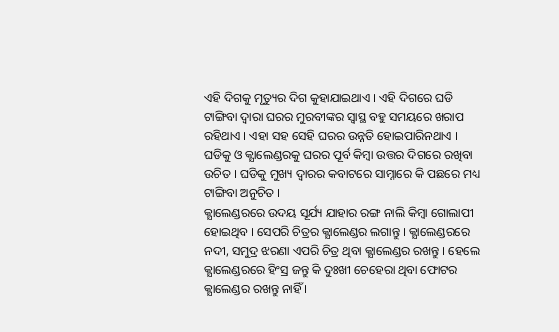ଏହି ଦିଗକୁ ମୃତ୍ୟୁର ଦିଗ କୁହାଯାଇଥାଏ । ଏହି ଦିଗରେ ଘଡି ଟାଙ୍ଗିବା ଦ୍ଵାରା ଘରର ମୁରବୀଙ୍କର ସ୍ଵାସ୍ଥ ବହୁ ସମୟରେ ଖରାପ ରହିଥାଏ । ଏହା ସହ ସେହି ଘରର ଉନ୍ନତି ହୋଇପାରିନଥାଏ । ଘଡିକୁ ଓ କ୍ଯାଲେଣ୍ଡରକୁ ଘରର ପୂର୍ବ କିମ୍ବା ଉତ୍ତର ଦିଗରେ ରଖିବା ଉଚିତ । ଘଡିକୁ ମୁଖ୍ୟ ଦ୍ଵାରର କବାଟରେ ସାମ୍ନାରେ କି ପଛରେ ମଧ୍ୟ ଟାଙ୍ଗିବା ଅନୁଚିତ ।
କ୍ଯାଲେଣ୍ଡରରେ ଉଦୟ ସୂର୍ଯ୍ୟ ଯାହାର ରଙ୍ଗ ନାଲି କିମ୍ବା ଗୋଲାପୀ ହୋଇଥିବ । ସେପରି ଚିତ୍ରର କ୍ଯାଲେଣ୍ଡର ଲଗାନ୍ତୁ । କ୍ଯାଲେଣ୍ଡରରେ ନଦୀ, ସମୁଦ୍ର ଝରଣା ଏପରି ଚିତ୍ର ଥିବା କ୍ଯାଲେଣ୍ଡର ରଖନ୍ତୁ । ହେଲେ କ୍ଯାଲେଣ୍ଡରରେ ହିଂସ୍ର ଜନ୍ତୁ କି ଦୁଃଖୀ ଚେହେରା ଥିବା ଫୋଟର କ୍ଯାଲେଣ୍ଡର ରଖନ୍ତୁ ନାହିଁ ।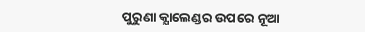ପୁରୁଣା କ୍ଯାଲେଣ୍ଡର ଉପରେ ନୂଆ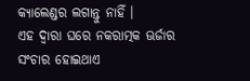କ୍ଯାଲେଣ୍ଡର ଲଗାନ୍ତୁ ନାହିଁ ।
ଏହ ଦ୍ଵାରା ଘରେ ନକରାତ୍ମକ ଊର୍ଜାର ସଂଚାର ହୋଇଥାଏ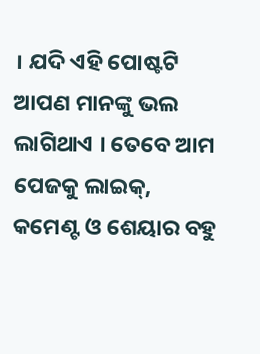। ଯଦି ଏହି ପୋଷ୍ଟଟି ଆପଣ ମାନଙ୍କୁ ଭଲ ଲାଗିଥାଏ । ତେବେ ଆମ ପେଜକୁ ଲାଇକ୍, କମେଣ୍ଟ ଓ ଶେୟାର ବହୁ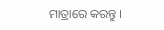ମାତ୍ରାରେ କରନ୍ତୁ ।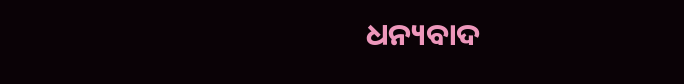ଧନ୍ୟବାଦ